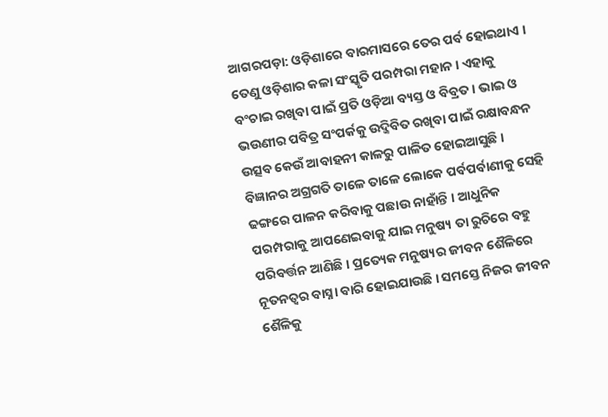ଆଗରପଡ଼ା: ଓଡ଼ିଶାରେ ବାରମାସରେ ତେର ପର୍ବ ହୋଇଥାଏ । ତେଣୁ ଓଡ଼ିଶାର କଳା ସଂସ୍କୃତି ପରମ୍ପରା ମହାନ । ଏହାକୁ ବଂଚାଇ ରଖିବା ପାଇଁ ପ୍ରତି ଓଡ଼ିଆ ବ୍ୟସ୍ତ ଓ ବିବ୍ରତ । ଭାଇ ଓ ଭଉଣୀର ପବିତ୍ର ସଂପର୍କକୁ ଉଦ୍ଜିବିତ ରଖିବା ପାଇଁ ରକ୍ଷାବନ୍ଧନ ଉତ୍ସବ କେଉଁ ଆବାହନୀ କାଳରୁ ପାଳିତ ହୋଇଆସୁଛି । ବିଜ୍ଞାନର ଅଗ୍ରଗତି ତାଳେ ତାଳେ ଲୋକେ ପର୍ବପର୍ବାଣୀକୁ ସେହି ଢଙ୍ଗରେ ପାଳନ କରିବାକୁ ପଛାଉ ନାହାଁନ୍ତି । ଆଧୁନିକ ପରମ୍ପରାକୁ ଆପଣେଇବାକୁ ଯାଇ ମନୁଷ୍ୟ ତା ରୁଚିରେ ବହୁ ପରିବର୍ତ୍ତନ ଆଣିଛି । ପ୍ରତ୍ୟେକ ମନୁଷ୍ୟର ଜୀବନ ଶୈଳିରେ ନୂତନତ୍ୱର ବାସ୍ନା ବାରି ହୋଇଯାଉଛି । ସମସ୍ତେ ନିଜର ଜୀବନ ଶୈଳିକୁ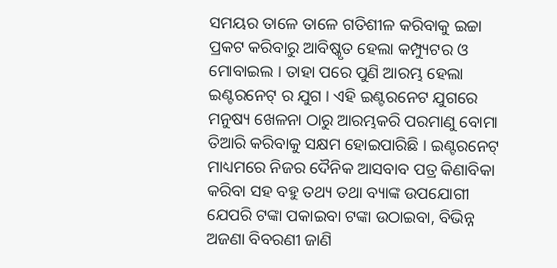ସମୟର ତାଳେ ତାଳେ ଗତିଶୀଳ କରିବାକୁ ଇଚ୍ଚା ପ୍ରକଟ କରିବାରୁ ଆବିଷ୍କୃତ ହେଲା କମ୍ପ୍ୟୁଟର ଓ ମୋବାଇଲ । ତାହା ପରେ ପୁଣି ଆରମ୍ଭ ହେଲା ଇଣ୍ଟରନେଟ୍ ର ଯୁଗ । ଏହି ଇଣ୍ଟରନେଟ ଯୁଗରେ ମନୁଷ୍ୟ ଖେଳନା ଠାରୁ ଆରମ୍ଭକରି ପରମାଣୁ ବୋମା ତିଆରି କରିବାକୁ ସକ୍ଷମ ହୋଇପାରିଛି । ଇଣ୍ଟରନେଟ୍ ମାଧ୍ୟମରେ ନିଜର ଦୈନିକ ଆସବାବ ପତ୍ର କିଣାବିକା କରିବା ସହ ବହୁ ତଥ୍ୟ ତଥା ବ୍ୟାଙ୍କ ଉପଯୋଗୀ ଯେପରି ଟଙ୍କା ପକାଇବା ଟଙ୍କା ଉଠାଇବା, ବିଭିନ୍ନ ଅଜଣା ବିବରଣୀ ଜାଣି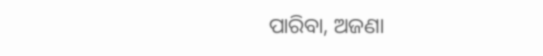ପାରିବା, ଅଜଣା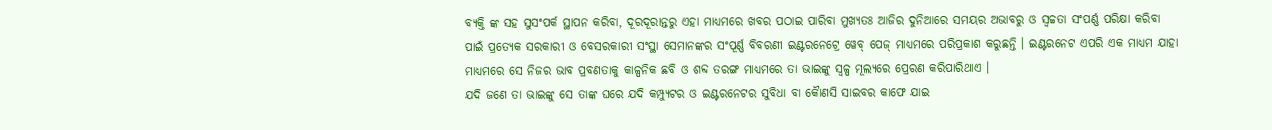ବ୍ୟକ୍ତି ଙ୍କ ସହ ସୁସଂପର୍କ ସ୍ଥାପନ କରିବା, ଦୂରଦୂରାନ୍ତରୁ ଏହା ମାଧ୍ୟମରେ ଖବର ପଠାଇ ପାରିବା ମୁଖ୍ୟତଃ ଆଜିର ଦୁନିଆରେ ସମୟର ଅଭାବରୁ ଓ ସ୍ୱଚ୍ଚତା ସଂପର୍ଣ୍ଣ ପରିକ୍ଷା କରିବା ପାଇଁ ପ୍ରତ୍ୟେକ ସରକାରୀ ଓ ବେସରକାରୀ ସଂସ୍ଥା ସେମାନଙ୍କର ସଂପୂର୍ଣ୍ଣ ବିବରଣୀ ଇଣ୍ଟରନେଟ୍ରେ ୱେବ୍ ପେଜ୍ ମାଧ୍ୟମରେ ପରିପ୍ରକାଶ କରୁଛନ୍ତି । ଇଣ୍ଟରନେଟ ଏପରି ଏକ ମାଧ୍ୟମ ଯାହା ମାଧ୍ୟମରେ ସେ ନିଜର ଭାବ ପ୍ରବଣତାକୁ କାଳ୍ପନିକ ଛବି ଓ ଶବ୍ଦ ତରଙ୍ଗ ମାଧ୍ୟମରେ ତା ଭାଇଙ୍କୁ ସ୍ୱଳ୍ପ ମୂଲ୍ୟରେ ପ୍ରେରଣ କରିପାରିଥାଏ ।
ଯଦି ଜଣେ ତା ଭାଇଙ୍କୁ ସେ ତାଙ୍କ ଘରେ ଯଦି କମ୍ପ୍ୟୁଟର ଓ ଇଣ୍ଟରନେଟର ସୁବିଧା ବା କୈାଣସି ସାଇବର କାଫେ ଯାଇ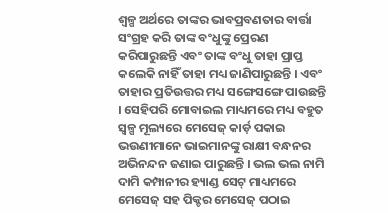ଶ୍ୱଳ୍ପ ଅର୍ଥରେ ତାଙ୍କର ଭାବପ୍ରବଣତାର ବାର୍ତ୍ତା ସଂଗ୍ରହ କରି ତାଙ୍କ ବଂଧୁଙ୍କୁ ପ୍ରେରଣ କରିପାରୁଛନ୍ତି ଏବଂ ତାଙ୍କ ବଂଧୁ ତାହା ପ୍ରାପ୍ତ କଲେକି ନାହିଁ ତାହା ମଧ୍ୟ ଜାଣିପାରୁଛନ୍ତି । ଏବଂ ତାହାର ପ୍ରତିଉତ୍ତର ମଧ୍ୟ ସଙ୍ଗେସଙ୍ଗେ ପାଉଛନ୍ତି । ସେହିପରି ମୋବାଇଲ ମାଧ୍ୟମରେ ମଧ୍ୟ ବହୁତ ସ୍ୱଳ୍ପ ମୂଲ୍ୟରେ ମେସେଜ୍ କାର୍ଡ଼ ପକାଇ ଭଉଣୀମାନେ ଭାଇମାନଙ୍କୁ ରାକ୍ଷୀ ବନ୍ଧନର ଅଭିନନ୍ଦନ ଜଣାଇ ପାରୁଛନ୍ତି । ଭଲ ଭଲ ନାମି ଦାମି କମ୍ପାନୀର ହ୍ୟାଣ୍ଡ ସେଟ୍ ମାଧ୍ୟମରେ ମେସେଜ୍ ସହ ପିକ୍ଚର ମେସେଜ୍ ପଠାଇ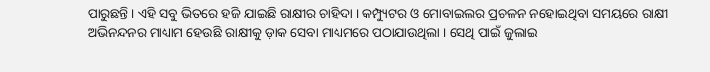ପାରୁଛନ୍ତି । ଏହି ସବୁ ଭିତରେ ହଜି ଯାଇଛି ରାକ୍ଷୀର ଚାହିଦା । କମ୍ପ୍ୟୁଟର ଓ ମୋବାଇଲର ପ୍ରଚଳନ ନହୋଇଥିବା ସମୟରେ ରାକ୍ଷୀ ଅଭିନନ୍ଦନର ମାଧ୍ୟାମ ହେଉଛି ରାକ୍ଷୀକୁ ଡ଼ାକ ସେବା ମାଧ୍ୟମରେ ପଠାଯାଉଥିଲା । ସେଥି ପାଇଁ ଜୁଲାଇ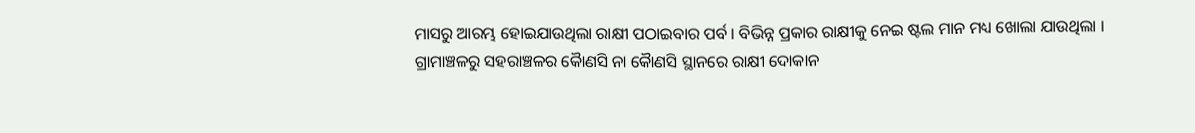ମାସରୁ ଆରମ୍ଭ ହୋଇଯାଉଥିଲା ରାକ୍ଷୀ ପଠାଇବାର ପର୍ବ । ବିଭିନ୍ନ ପ୍ରକାର ରାକ୍ଷୀକୁ ନେଇ ଷ୍ଟଲ ମାନ ମଧ୍ୟ ଖୋଲା ଯାଉଥିଲା । ଗ୍ରାମାଞ୍ଚଳରୁ ସହରାଞ୍ଚଳର କୈାଣସି ନା କୈାଣସି ସ୍ଥାନରେ ରାକ୍ଷୀ ଦୋକାନ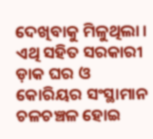ଦେଖିବାକୁ ମିଳୁଥିଲା । ଏଥି ସହିତ ସରକାରୀ ଡ଼ାକ ଘର ଓ କୋରିୟର ସଂସ୍ଥାମାନ ଚଳଚଞ୍ଚଳ ହୋଇ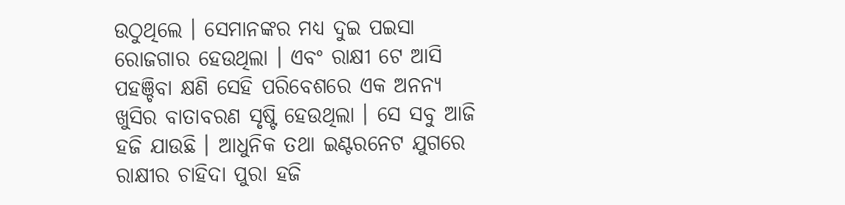ଉଠୁଥିଲେ । ସେମାନଙ୍କର ମଧ୍ୟ ଦୁଇ ପଇସା ରୋଜଗାର ହେଉଥିଲା । ଏବଂ ରାକ୍ଷୀ ଟେ ଆସି ପହଞ୍ଚିବା କ୍ଷଣି ସେହି ପରିବେଶରେ ଏକ ଅନନ୍ୟ ଖୁସିର ବାତାବରଣ ସୃଷ୍ଟି ହେଉଥିଲା । ସେ ସବୁ ଆଜି ହଜି ଯାଉଛି । ଆଧୁନିକ ତଥା ଇଣ୍ଟରନେଟ ଯୁଗରେ ରାକ୍ଷୀର ଚାହିଦା ପୁରା ହଜି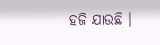ହଜି ଯାଉଛି ।